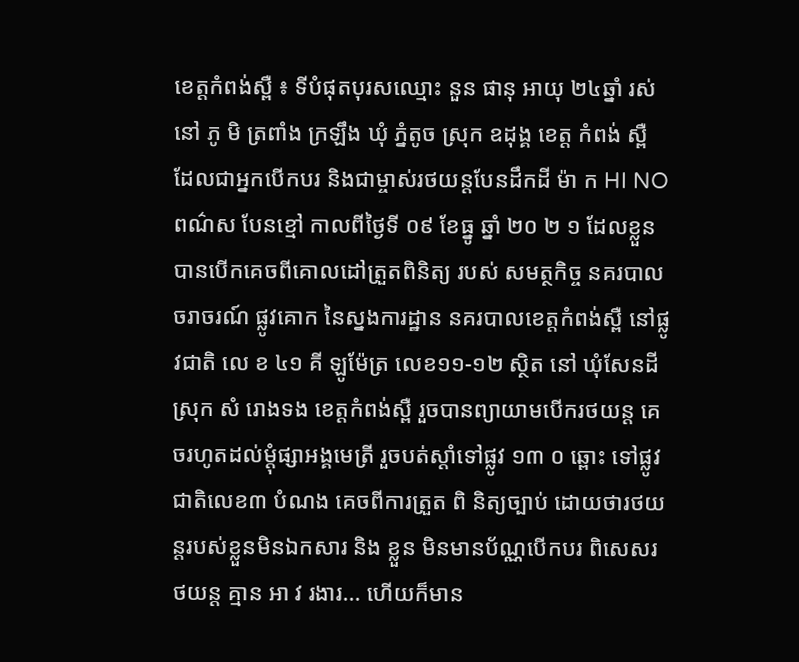ខេត្តកំពង់ស្ពឺ ៖ ទីបំផុតបុរសឈ្មោះ នួន ផានុ អាយុ ២៤ឆ្នាំ រស់នៅ ភូ មិ ត្រពាំង ក្រឡឹង ឃុំ ភ្នំតូច ស្រុក ឧដុង្គ ខេត្ត កំពង់ ស្ពឺ ដែលជាអ្នកបើកបរ និងជាម្ចាស់រថយន្ដបែនដឹកដី ម៉ា ក HI NO ពណ៌ស បែនខ្មៅ កាលពីថ្ងៃទី ០៩ ខែធ្នូ ឆ្នាំ ២០ ២ ១ ដែលខ្លួនបានបើកគេចពីគោលដៅត្រួតពិនិត្យ របស់ សមត្ថកិច្ច នគរបាល ចរាចរណ៍ ផ្លូវគោក នៃស្នងការដ្ឋាន នគរបាលខេត្តកំពង់ស្ពឺ នៅផ្លូវជាតិ លេ ខ ៤១ គី ឡូម៉ែត្រ លេខ១១-១២ ស្ថិត នៅ ឃុំសែនដី ស្រុក សំ រោងទង ខេត្តកំពង់ស្ពឺ រួចបានព្យាយាមបើករថយន្ដ គេចរហូតដល់ម្ដុំផ្សាអង្គមេត្រី រួចបត់ស្ដាំទៅផ្លូវ ១៣ ០ ឆ្ពោះ ទៅផ្លូវជាតិលេខ៣ បំណង គេចពីការត្រួត ពិ និត្យច្បាប់ ដោយថារថយន្ដរបស់ខ្លួនមិនឯកសារ និង ខ្លួន មិនមានប័ណ្ណបើកបរ ពិសេសរថយន្ដ គ្មាន អា វ រងារ... ហើយក៏មាន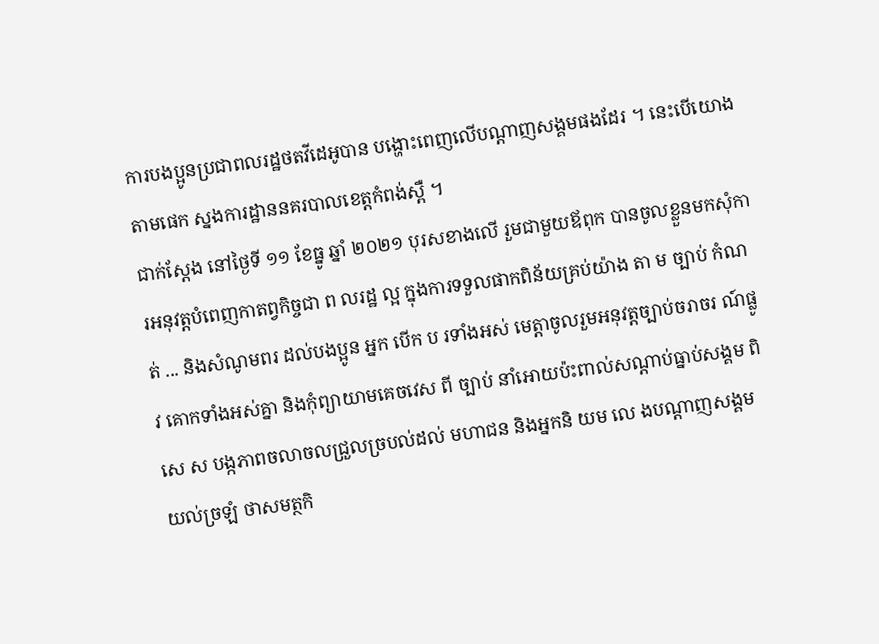ការបងប្អូនប្រជាពលរដ្ឋថតវីដេអូបាន បង្ហោះពេញលើបណ្តាញសង្គមផងដែរ ។ នេះបើយោងតាមផេក ស្នងការដ្ឋាននគរបាលខេត្តកំពង់ស្ពឺ ។
ជាក់ស្តែង នៅថៃ្ងទី ១១ ខែធ្នូ ឆ្នាំ ២០២១ បុរសខាងលើ រួមជាមួយឪពុក បានចូលខ្លួនមកសុំការអនុវត្ដបំពេញកាតព្វកិច្ចជា ព លរដ្ឋ ល្អ ក្នុងការទទួលផាកពិន័យគ្រប់យ៉ាង តា ម ច្បាប់ កំណត់ ... និងសំណូមពរ ដល់បងប្អូន អ្នក បើក ប រទាំងអស់ មេត្ដាចូលរួមអនុវត្ដច្បាប់ចរាចរ ណ៍ផ្លូ វ គោកទាំងអស់គ្នា និងកុំព្យាយាមគេចវេស ពី ច្បាប់ នាំអោយប៉ះពាល់សណ្ដាប់ធ្នាប់សង្គម ពិសេ ស បង្កភាពចលាចលជ្រួលច្របល់ដល់ មហាជន និងអ្នកនិ យម លេ ងបណ្ដាញសង្គម យល់ច្រឡំ ថាសមត្ថកិ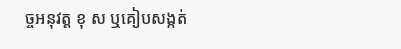ច្ចអនុវត្ដ ខុ ស ឬគៀបសង្កត់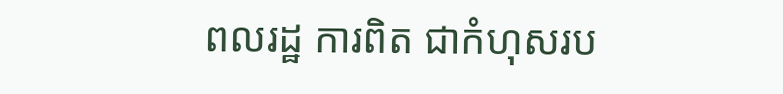ពលរដ្ឋ ការពិត ជាកំហុសរប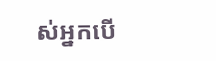ស់អ្នកបើ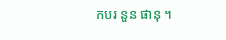កបរ នួន ផានុ ។